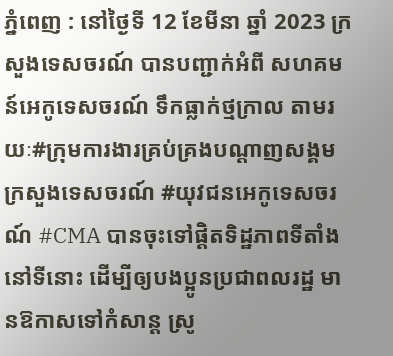ភ្នំពេញ : នៅថ្ងៃទី 12 ខែមីនា ឆ្នាំ 2023 ក្រសួងទេសចរណ៍ បានបញ្ជាក់អំពី សហគមន៍អេកូទេសចរណ៍ ទឹកធ្លាក់ថ្មក្រាល តាមរយៈ#ក្រុមការងារគ្រប់គ្រងបណ្តាញសង្គមក្រសួងទេសចរណ៍ #យុវជនអេកូទេសចរណ៍ #CMA បានចុះទៅផ្តិតទិដ្ឋភាពទីតាំងនៅទីនោះ ដើម្បីឲ្យបងប្អូនប្រជាពលរដ្ឋ មានឱកាសទៅកំសាន្ត ស្រូ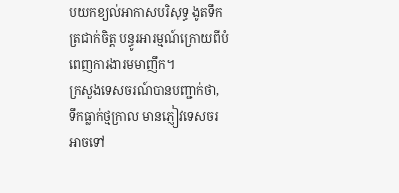បយកខ្យល់អាកាសបរិសុទ្ធ ងូតទឹកត្រជាក់ចិត្ត បន្ធូរអារម្មណ៍ក្រោយពីបំពេញការងារមមាញឹក។
ក្រសួងទេសចរណ៍បានបញ្ជាក់ថា, ទឹកធ្លាក់ថ្មក្រាល មានភ្ញៀវទេសចរ អាចទៅ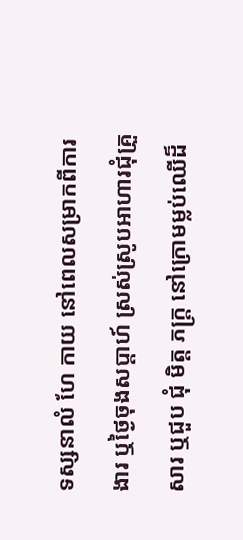ទស្សនាលំ ហែ កាយ នៅពេលសម្រាកពីការ ងារ ឬថ្ងៃចុងសប្តាហ៍ ស្រស់ស្រូបអាហារជុំគ្រួសារ ឬជួប ជុំ មិត្ត ភក្ត្រ នៅក្រោមម្លប់ឈើដ៏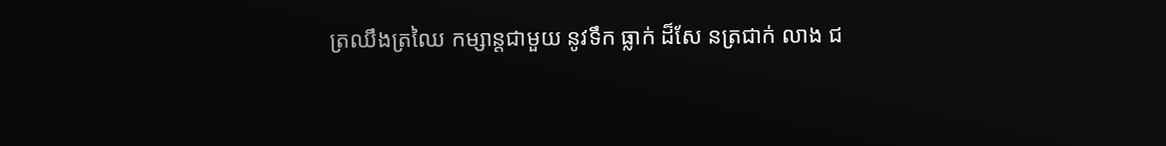ត្រឈឹងត្រឈៃ កម្សាន្តជាមួយ នូវទឹក ធ្លាក់ ដ៏សែ នត្រជាក់ លាង ជ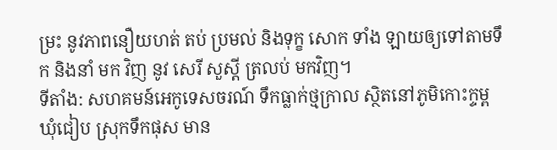ម្រះ នូវភាពនឿយហត់ តប់ ប្រមល់ និងទុក្ខ សោក ទាំង ឡាយឲ្យទៅតាមទឹក និងនាំ មក វិញ នូវ សេរី សួស្តី ត្រលប់ មកវិញ។
ទីតាំង: សហគមន៍អេកូទេសចរណ៍ ទឹកធ្លាក់ថ្មក្រាល ស្ថិតនៅភូមិកោះក្ទម្ព ឃុំជៀប ស្រុកទឹកផុស មាន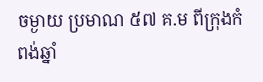ចម្ងាយ ប្រមាណ ៥៧ គ.ម ពីក្រុងកំពង់ឆ្នាំ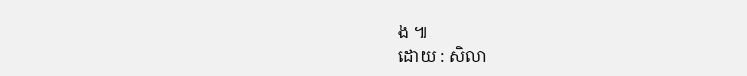ង ៕
ដោយ : សិលា